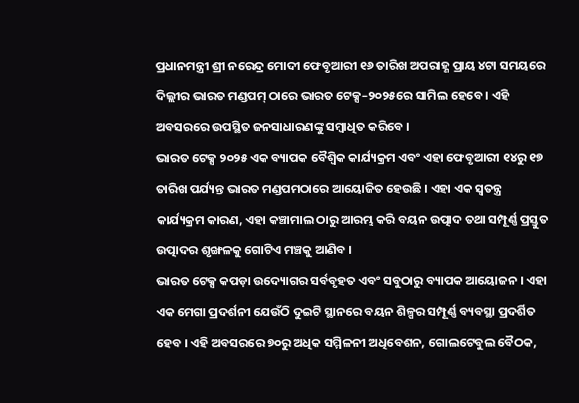ପ୍ରଧାନମନ୍ତ୍ରୀ ଶ୍ରୀ ନରେନ୍ଦ୍ର ମୋଦୀ ଫେବୃଆରୀ ୧୬ ତାରିଖ ଅପରାହ୍ଣ ପ୍ରାୟ ୪ଟା ସମୟରେ ଦିଲ୍ଲୀର ଭାରତ ମଣ୍ଡପମ୍ ଠାରେ ଭାରତ ଟେକ୍ସ–୨୦୨୫ରେ ସାମିଲ ହେବେ । ଏହି ଅବସରରେ ଉପସ୍ଥିତ ଜନସାଧାରଣଙ୍କୁ ସମ୍ବାଧିତ କରିବେ ।
ଭାରତ ଟେକ୍ସ ୨୦୨୫ ଏକ ବ୍ୟାପକ ବୈଶ୍ୱିକ କାର୍ଯ୍ୟକ୍ରମ ଏବଂ ଏହା ଫେବୃଆରୀ ୧୪ରୁ ୧୭ ତାରିଖ ପର୍ଯ୍ୟନ୍ତ ଭାରତ ମଣ୍ଡପମଠାରେ ଆୟୋଜିତ ହେଉଛି । ଏହା ଏକ ସ୍ୱତନ୍ତ୍ର କାର୍ଯ୍ୟକ୍ରମ କାରଣ, ଏହା କଞ୍ଚାମାଲ ଠାରୁ ଆରମ୍ଭ କରି ବୟନ ଉତ୍ପାଦ ତଥା ସମ୍ପୂର୍ଣ୍ଣ ପ୍ରସ୍ତୁତ ଉତ୍ପାଦର ଶୃଙ୍ଖଳକୁ ଗୋଟିଏ ମଞ୍ଚକୁ ଆଣିବ ।
ଭାରତ ଟେକ୍ସ କପଡ଼ା ଉଦ୍ୟୋଗର ସର୍ବବୃହତ ଏବଂ ସବୁଠାରୁ ବ୍ୟାପକ ଆୟୋଜନ । ଏହା ଏକ ମେଗା ପ୍ରଦର୍ଶନୀ ଯେଉଁଠି ଦୁଇଟି ସ୍ଥାନରେ ବୟନ ଶିଳ୍ପର ସମ୍ପୂର୍ଣ୍ଣ ବ୍ୟବସ୍ଥା ପ୍ରଦର୍ଶିତ ହେବ । ଏହି ଅବସରରେ ୭୦ରୁ ଅଧିକ ସମ୍ମିଳନୀ ଅଧିବେଶନ, ଗୋଲଟେବୁଲ ବୈଠକ,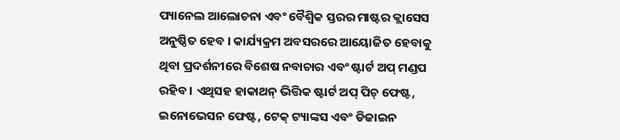ପ୍ୟାନେଲ ଆଲୋଚନା ଏବଂ ବୈଶ୍ୱିକ ସ୍ତରର ମାଷ୍ଟର କ୍ଲାସେସ ଅନୁଷ୍ଠିତ ହେବ । କାର୍ଯ୍ୟକ୍ରମ ଅବସରରେ ଆୟୋଜିତ ହେବାକୁ ଥିବା ପ୍ରଦର୍ଶନୀରେ ବିଶେଷ ନବାଚାର ଏବଂ ଷ୍ଟାର୍ଟ ଅପ୍ ମଣ୍ଡପ ରହିବ । ଏଥିସହ ହାକାଥନ୍ ଭିତ୍ତିକ ଷ୍ଟାର୍ଟ ଅପ୍ ପିଚ୍ ଫେଷ୍ଟ, ଇନୋଭେସନ ଫେଷ୍ଟ, ଟେକ୍ ଟ୍ୟାଙ୍କସ ଏବଂ ଡିଜାଇନ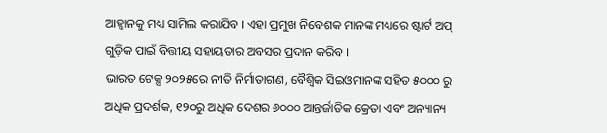ଆହ୍ୱାନକୁ ମଧ୍ୟ ସାମିଲ କରାଯିବ । ଏହା ପ୍ରମୁଖ ନିବେଶକ ମାନଙ୍କ ମଧ୍ୟରେ ଷ୍ଟାର୍ଟ ଅପ୍ ଗୁଡ଼ିକ ପାଇଁ ବିତ୍ତୀୟ ସହାୟତାର ଅବସର ପ୍ରଦାନ କରିବ ।
ଭାରତ ଟେକ୍ସ ୨୦୨୫ରେ ନୀତି ନିର୍ମାତାଗଣ, ବୈଶ୍ୱିକ ସିଇଓମାନଙ୍କ ସହିତ ୫୦୦୦ ରୁ ଅଧିକ ପ୍ରଦର୍ଶକ, ୧୨୦ରୁ ଅଧିକ ଦେଶର ୬୦୦୦ ଆନ୍ତର୍ଜାତିକ କ୍ରେତା ଏବଂ ଅନ୍ୟାନ୍ୟ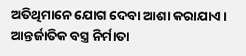ଅତିଥିମାନେ ଯୋଗ ଦେବା ଆଶା କରାଯାଏ । ଆନ୍ତର୍ଜାତିକ ବସ୍ତ୍ର ନିର୍ମାତା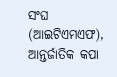ସଂଘ (ଆଇଟିଏମଏଫ), ଆନ୍ତର୍ଜାତିକ କପା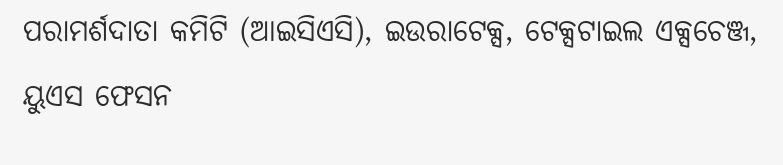ପରାମର୍ଶଦାତା କମିଟି (ଆଇସିଏସି), ଇଉରାଟେକ୍ସ, ଟେକ୍ସଟାଇଲ ଏକ୍ସଚେଞ୍ଜ, ୟୁଏସ ଫେସନ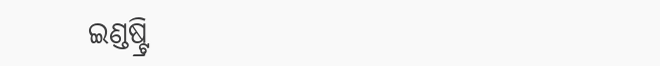ଇଣ୍ଡଷ୍ଟ୍ରି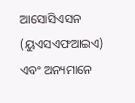ଆସୋସିଏସନ (ୟୁଏସଏଫଆଇଏ) ଏବଂ ଅନ୍ୟମାନେ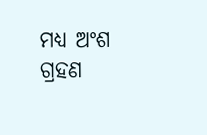ମଧ୍ୟ ଅଂଶ ଗ୍ରହଣ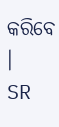କରିବେ ।
SR